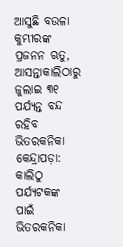ଆସୁଛି ବଉଳା କୁମ୍ଭୀରଙ୍କ ପ୍ରଜନନ ଋତୁ, ଆସନ୍ତାକାଲିଠାରୁ ଜୁଲାଇ ୩୧ ପର୍ଯ୍ୟନ୍ତ ବନ୍ଦ ରହିବ ଭିତରକନିକା
କେନ୍ଦ୍ରାପଡ଼ା: କାଲିଠୁ ପର୍ଯ୍ୟଟକଙ୍କ ପାଇଁ ଭିତରକନିକା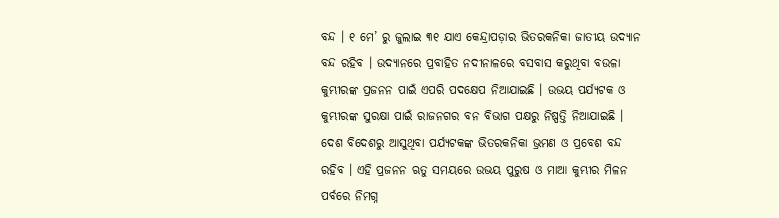ବନ୍ଦ । ୧ ମେ’ ରୁ ଜୁଲାଇ ୩୧ ଯାଏ କେନ୍ଦ୍ରାପଡ଼ାର ଭିତରକନିକା ଜାତୀୟ ଉଦ୍ୟାନ ବନ୍ଦ ରହିବ । ଉଦ୍ୟାନରେ ପ୍ରବାହିତ ନଦୀନାଳରେ ବସବାସ କରୁଥିବା ବଉଳା କୁମ୍ଭୀରଙ୍କ ପ୍ରଜନନ ପାଇଁ ଏପରି ପଦକ୍ଷେପ ନିଆଯାଇଛି । ଉଭୟ ପର୍ଯ୍ୟଟକ ଓ କୁମ୍ଭୀରଙ୍କ ସୁରକ୍ଷା ପାଇଁ ରାଜନଗର ବନ ବିଭାଗ ପକ୍ଷରୁ ନିଷ୍ପତ୍ତି ନିଆଯାଇଛି । ଦେଶ ବିଦେଶରୁ ଆସୁଥିବା ପର୍ଯ୍ୟଟକଙ୍କ ଭିତରକନିକା ଭ୍ରମଣ ଓ ପ୍ରବେଶ ବନ୍ଦ ରହିବ । ଏହି ପ୍ରଜନନ ଋତୁ ସମୟରେ ଉଭୟ ପୁରୁଷ ଓ ମାଆ କୁମ୍ଭୀର ମିଳନ ପର୍ବରେ ନିମଗ୍ନ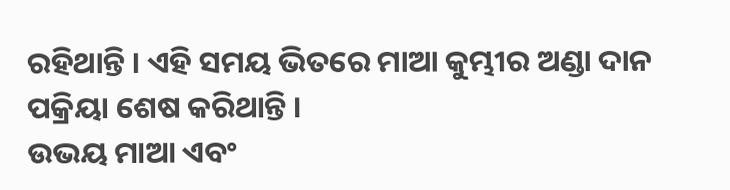ରହିଥାନ୍ତି । ଏହି ସମୟ ଭିତରେ ମାଆ କୁମ୍ଭୀର ଅଣ୍ଡା ଦାନ ପକ୍ରିୟା ଶେଷ କରିଥାନ୍ତି ।
ଉଭୟ ମାଆ ଏବଂ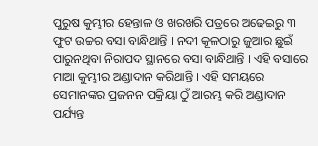ପୁରୁଷ କୁମ୍ଭୀର ହେନ୍ତାଳ ଓ ଖରଖରି ପତ୍ରରେ ଅଢେଇରୁ ୩ ଫୁଟ ଉଚ୍ଚର ବସା ବାନ୍ଧିଥାନ୍ତି । ନଦୀ କୂଳଠାରୁ ଜୁଆର ଛୁଇଁ ପାରୁନଥିବା ନିରାପଦ ସ୍ଥାନରେ ବସା ବାନ୍ଧିଥାନ୍ତି । ଏହି ବସାରେ ମାଆ କୁମ୍ଭୀର ଅଣ୍ଡାଦାନ କରିଥାନ୍ତି । ଏହି ସମୟରେ ସେମାନଙ୍କର ପ୍ରଜନନ ପକ୍ରିୟା ଠୁଁ ଆରମ୍ଭ କରି ଅଣ୍ଡାଦାନ ପର୍ଯ୍ୟନ୍ତ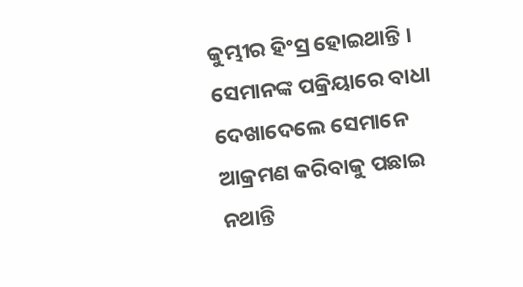କୁମ୍ଭୀର ହିଂସ୍ର ହୋଇଥାନ୍ତି । ସେମାନଙ୍କ ପକ୍ରିୟାରେ ବାଧା ଦେଖାଦେଲେ ସେମାନେ ଆକ୍ରମଣ କରିବାକୁ ପଛାଇ ନଥାନ୍ତି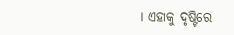। ଏହାକୁ ଦୃଷ୍ଟିରେ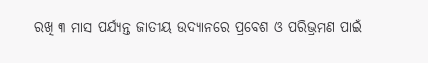ରଖି ୩ ମାସ ପର୍ଯ୍ୟନ୍ତ ଜାତୀୟ ଉଦ୍ୟାନରେ ପ୍ରବେଶ ଓ ପରିଭ୍ରମଣ ପାଇଁ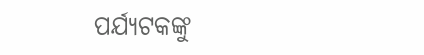ପର୍ଯ୍ୟଟକଙ୍କୁ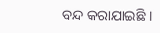ବନ୍ଦ କରାଯାଇଛି ।